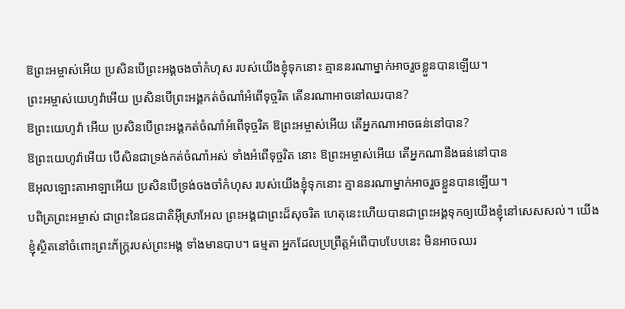ឱព្រះអម្ចាស់អើយ ប្រសិនបើព្រះអង្គចងចាំកំហុស របស់យើងខ្ញុំទុកនោះ គ្មាននរណាម្នាក់អាចរួចខ្លួនបានឡើយ។
ព្រះអម្ចាស់យេហូវ៉ាអើយ ប្រសិនបើព្រះអង្គកត់ចំណាំអំពើទុច្ចរិត តើនរណាអាចនៅឈរបាន?
ឱព្រះយេហូវ៉ា អើយ ប្រសិនបើព្រះអង្គកត់ចំណាំអំពើទុច្ចរិត ឱព្រះអម្ចាស់អើយ តើអ្នកណាអាចធន់នៅបាន?
ឱព្រះយេហូវ៉ាអើយ បើសិនជាទ្រង់កត់ចំណាំអស់ ទាំងអំពើទុច្ចរិត នោះ ឱព្រះអម្ចាស់អើយ តើអ្នកណានឹងធន់នៅបាន
ឱអុលឡោះតាអាឡាអើយ ប្រសិនបើទ្រង់ចងចាំកំហុស របស់យើងខ្ញុំទុកនោះ គ្មាននរណាម្នាក់អាចរួចខ្លួនបានឡើយ។
បពិត្រព្រះអម្ចាស់ ជាព្រះនៃជនជាតិអ៊ីស្រាអែល ព្រះអង្គជាព្រះដ៏សុចរិត ហេតុនេះហើយបានជាព្រះអង្គទុកឲ្យយើងខ្ញុំនៅសេសសល់។ យើងខ្ញុំស្ថិតនៅចំពោះព្រះភ័ក្ត្ររបស់ព្រះអង្គ ទាំងមានបាប។ ធម្មតា អ្នកដែលប្រព្រឹត្តអំពើបាបបែបនេះ មិនអាចឈរ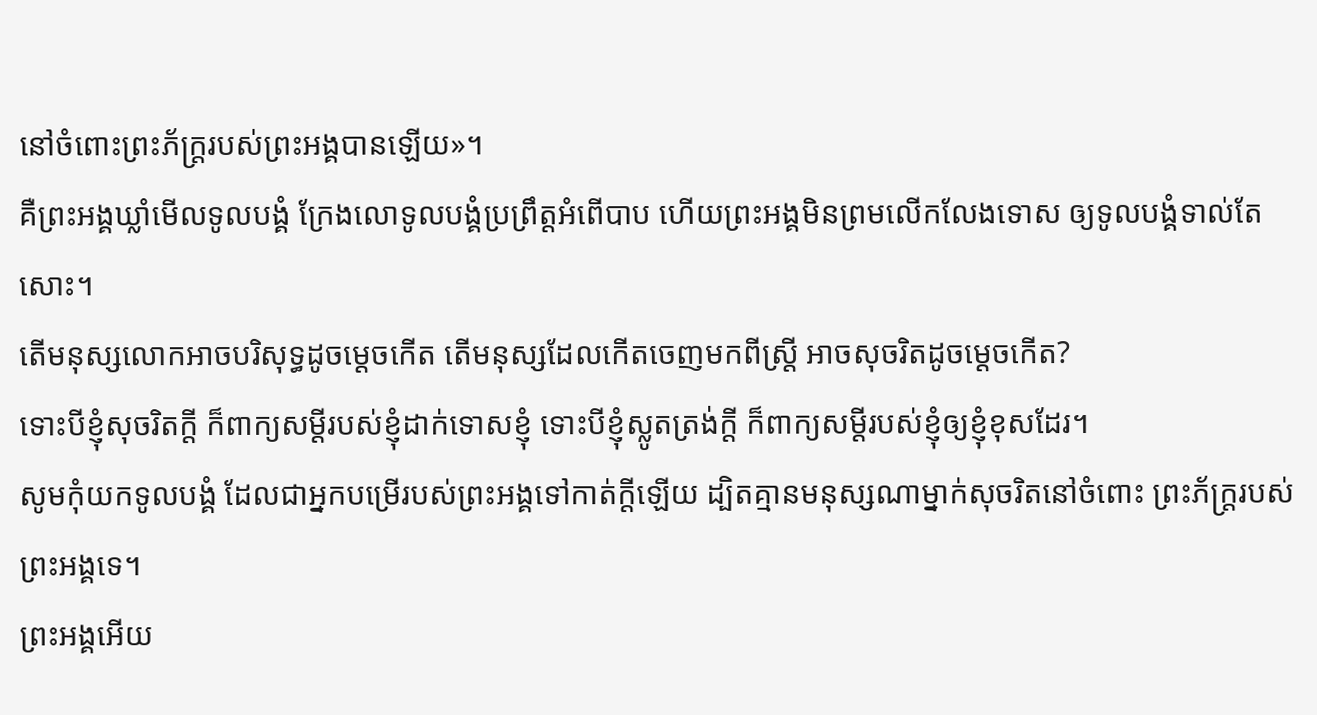នៅចំពោះព្រះភ័ក្ត្ររបស់ព្រះអង្គបានឡើយ»។
គឺព្រះអង្គឃ្លាំមើលទូលបង្គំ ក្រែងលោទូលបង្គំប្រព្រឹត្តអំពើបាប ហើយព្រះអង្គមិនព្រមលើកលែងទោស ឲ្យទូលបង្គំទាល់តែសោះ។
តើមនុស្សលោកអាចបរិសុទ្ធដូចម្ដេចកើត តើមនុស្សដែលកើតចេញមកពីស្ត្រី អាចសុចរិតដូចម្ដេចកើត?
ទោះបីខ្ញុំសុចរិតក្ដី ក៏ពាក្យសម្ដីរបស់ខ្ញុំដាក់ទោសខ្ញុំ ទោះបីខ្ញុំស្លូតត្រង់ក្ដី ក៏ពាក្យសម្ដីរបស់ខ្ញុំឲ្យខ្ញុំខុសដែរ។
សូមកុំយកទូលបង្គំ ដែលជាអ្នកបម្រើរបស់ព្រះអង្គទៅកាត់ក្ដីឡើយ ដ្បិតគ្មានមនុស្សណាម្នាក់សុចរិតនៅចំពោះ ព្រះភ័ក្ត្ររបស់ព្រះអង្គទេ។
ព្រះអង្គអើយ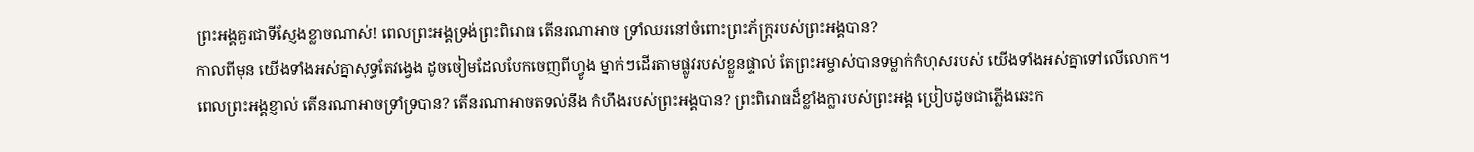ព្រះអង្គគួរជាទីស្ញែងខ្លាចណាស់! ពេលព្រះអង្គទ្រង់ព្រះពិរោធ តើនរណាអាច ទ្រាំឈរនៅចំពោះព្រះភ័ក្ត្ររបស់ព្រះអង្គបាន?
កាលពីមុន យើងទាំងអស់គ្នាសុទ្ធតែវង្វេង ដូចចៀមដែលបែកចេញពីហ្វូង ម្នាក់ៗដើរតាមផ្លូវរបស់ខ្លួនផ្ទាល់ តែព្រះអម្ចាស់បានទម្លាក់កំហុសរបស់ យើងទាំងអស់គ្នាទៅលើលោក។
ពេលព្រះអង្គខ្ញាល់ តើនរណាអាចទ្រាំទ្របាន? តើនរណាអាចតទល់នឹង កំហឹងរបស់ព្រះអង្គបាន? ព្រះពិរោធដ៏ខ្លាំងក្លារបស់ព្រះអង្គ ប្រៀបដូចជាភ្លើងឆេះក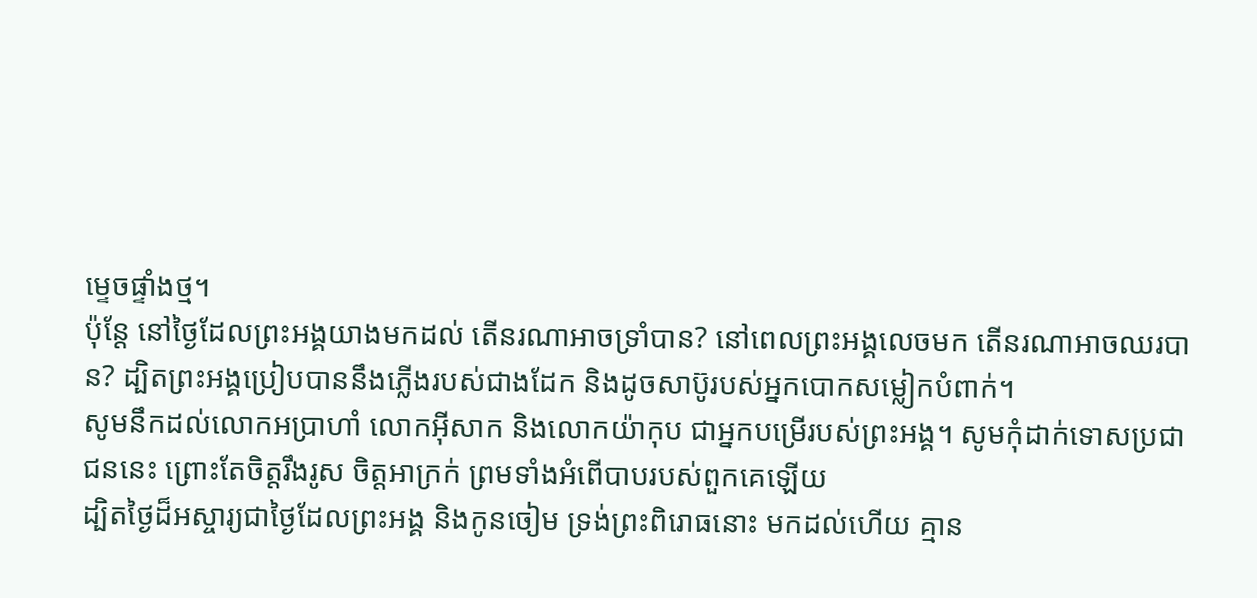ម្ទេចផ្ទាំងថ្ម។
ប៉ុន្តែ នៅថ្ងៃដែលព្រះអង្គយាងមកដល់ តើនរណាអាចទ្រាំបាន? នៅពេលព្រះអង្គលេចមក តើនរណាអាចឈរបាន? ដ្បិតព្រះអង្គប្រៀបបាននឹងភ្លើងរបស់ជាងដែក និងដូចសាប៊ូរបស់អ្នកបោកសម្លៀកបំពាក់។
សូមនឹកដល់លោកអប្រាហាំ លោកអ៊ីសាក និងលោកយ៉ាកុប ជាអ្នកបម្រើរបស់ព្រះអង្គ។ សូមកុំដាក់ទោសប្រជាជននេះ ព្រោះតែចិត្តរឹងរូស ចិត្តអាក្រក់ ព្រមទាំងអំពើបាបរបស់ពួកគេឡើយ
ដ្បិតថ្ងៃដ៏អស្ចារ្យជាថ្ងៃដែលព្រះអង្គ និងកូនចៀម ទ្រង់ព្រះពិរោធនោះ មកដល់ហើយ គ្មាន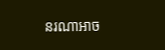នរណាអាច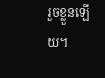រួចខ្លួនឡើយ។